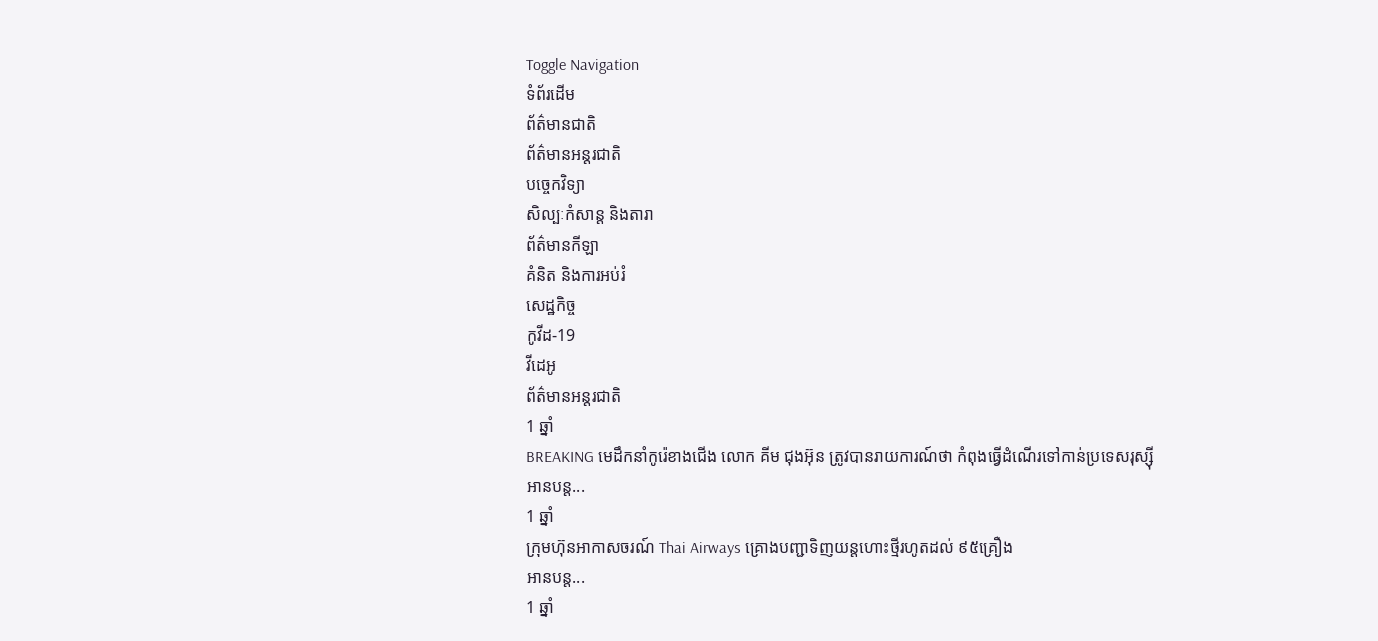Toggle Navigation
ទំព័រដើម
ព័ត៌មានជាតិ
ព័ត៌មានអន្តរជាតិ
បច្ចេកវិទ្យា
សិល្បៈកំសាន្ត និងតារា
ព័ត៌មានកីឡា
គំនិត និងការអប់រំ
សេដ្ឋកិច្ច
កូវីដ-19
វីដេអូ
ព័ត៌មានអន្តរជាតិ
1 ឆ្នាំ
BREAKING មេដឹកនាំកូរ៉េខាងជើង លោក គីម ជុងអ៊ុន ត្រូវបានរាយការណ៍ថា កំពុងធ្វើដំណើរទៅកាន់ប្រទេសរុស្ស៊ី
អានបន្ត...
1 ឆ្នាំ
ក្រុមហ៊ុនអាកាសចរណ៍ Thai Airways គ្រោងបញ្ជាទិញយន្តហោះថ្មីរហូតដល់ ៩៥គ្រឿង
អានបន្ត...
1 ឆ្នាំ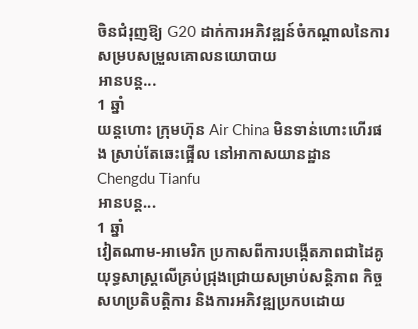ចិនជំរុញឱ្យ G20 ដាក់ការអភិវឌ្ឍន៍ចំកណ្តាលនៃការសម្របសម្រួលគោលនយោបាយ
អានបន្ត...
1 ឆ្នាំ
យន្តហោះ ក្រុមហ៊ុន Air China មិនទាន់ហោះហើរផង ស្រាប់តែឆេះផ្អើល នៅអាកាសយានដ្ឋាន Chengdu Tianfu
អានបន្ត...
1 ឆ្នាំ
វៀតណាម-អាមេរិក ប្រកាសពីការបង្កើតភាពជាដៃគូយុទ្ធសាស្ត្រលើគ្រប់ជ្រុងជ្រោយសម្រាប់សន្តិភាព កិច្ចសហប្រតិបត្តិការ និងការអភិវឌ្ឍប្រកបដោយ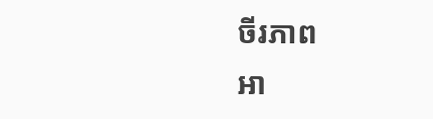ចីរភាព
អា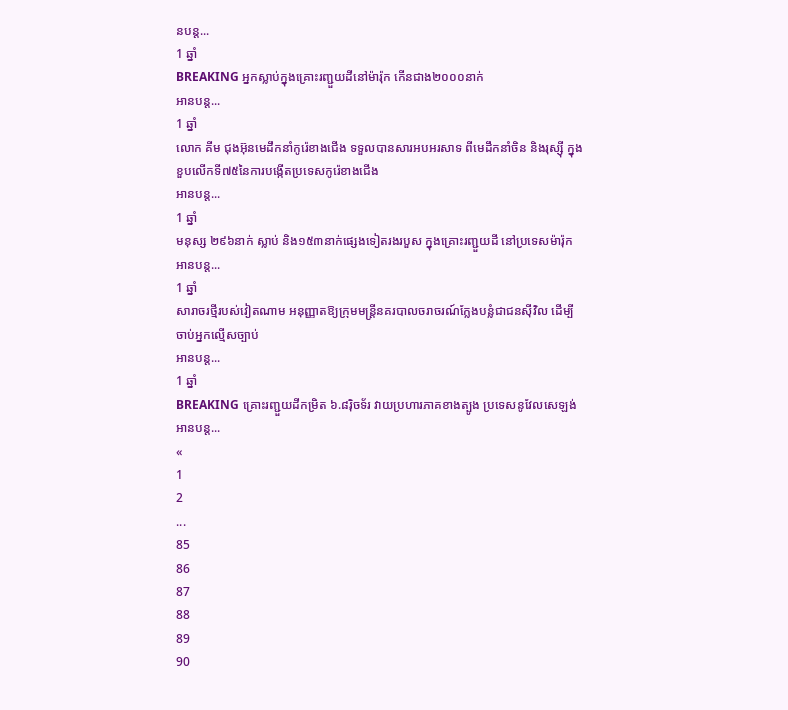នបន្ត...
1 ឆ្នាំ
BREAKING អ្នកស្លាប់ក្នុងគ្រោះរញ្ជួយដីនៅម៉ារ៉ុក កើនជាង២០០០នាក់
អានបន្ត...
1 ឆ្នាំ
លោក គីម ជុងអ៊ុនមេដឹកនាំកូរ៉េខាងជើង ទទួលបានសារអបអរសាទ ពីមេដឹកនាំចិន និងរុស្ស៊ី ក្នុងខួបលើកទី៧៥នៃការបង្កើតប្រទេសកូរ៉េខាងជើង
អានបន្ត...
1 ឆ្នាំ
មនុស្ស ២៩៦នាក់ ស្លាប់ និង១៥៣នាក់ផ្សេងទៀតរងរបួស ក្នុងគ្រោះរញ្ជួយដី នៅប្រទេសម៉ារ៉ុក
អានបន្ត...
1 ឆ្នាំ
សារាចរថ្មីរបស់វៀតណាម អនុញ្ញាតឱ្យក្រុមមន្ត្រីនគរបាលចរាចរណ៍ក្លែងបន្លំជាជនស៊ីវិល ដើម្បីចាប់អ្នកល្មើសច្បាប់
អានបន្ត...
1 ឆ្នាំ
BREAKING គ្រោះរញ្ជួយដីកម្រិត ៦.៨រ៉ិចទ័រ វាយប្រហារភាគខាងត្បូង ប្រទេសនូវែលសេឡង់
អានបន្ត...
«
1
2
...
85
86
87
88
89
90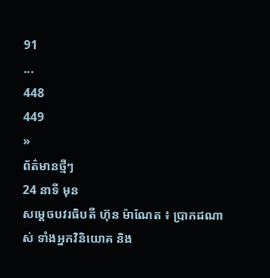91
...
448
449
»
ព័ត៌មានថ្មីៗ
24 នាទី មុន
សម្តេចបវរធិបតី ហ៊ុន ម៉ាណែត ៖ ប្រាកដណាស់ ទាំងអ្នកវិនិយោគ និង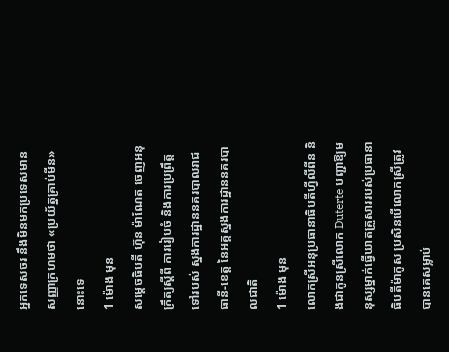អ្នកទេសចរ នឹងមិនមកប្រទេសមានសញ្ញាក្រហមថា «ប្រយ័ត្នគ្រាប់មីន» នោះទេ
1 ម៉ោង មុន
សម្តេចធិបតី ហ៊ុន ម៉ាណែត ចេញអនុក្រឹត្យស្ដីពី ការរៀបចំ និងការប្រព្រឹត្តទៅរបស់ ស្នងការដ្ឋាននគរបាលរាជធានី-ខេត្ត នៃអគ្គស្នងការដ្ឋាននគរបាលជាតិ
1 ម៉ោង មុន
លោកស្រីអនុប្រធានាធិបតីហ្វីលីពីន និងជាកូនស្រីលោក Duterte បញ្ជាឱ្យមនុស្សម្នាក់ធ្វើឃាតគ្រួសាររបស់ប្រធានាធិបតីម៉ាកូស ប្រសិនបើលោកស្រីត្រូវបានគេសម្លាប់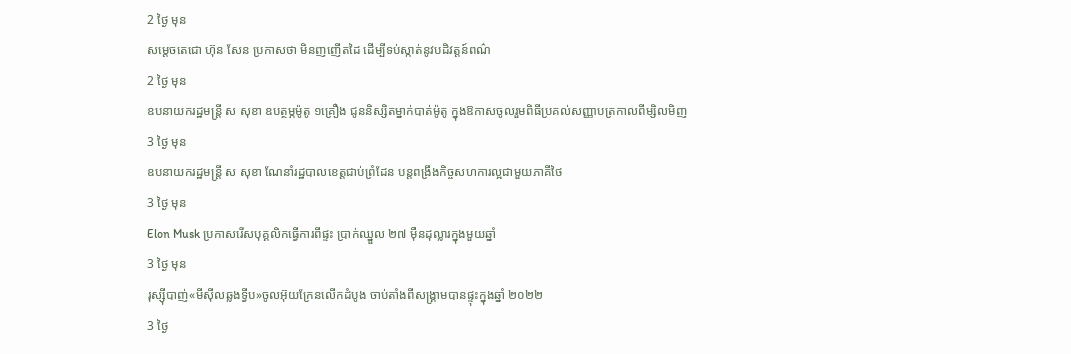2 ថ្ងៃ មុន
សម្ដេចតេជោ ហ៊ុន សែន ប្រកាសថា មិនញញើតដៃ ដើម្បីទប់ស្កាត់នូវបដិវត្តន៍ពណ៌
2 ថ្ងៃ មុន
ឧបនាយករដ្ឋមន្ត្រី ស សុខា ឧបត្ថម្ភម៉ូតូ ១គ្រឿង ជូននិស្សិតម្នាក់បាត់ម៉ូតូ ក្នុងឱកាសចូលរួមពិធីប្រគល់សញ្ញាបត្រកាលពីម្សិលមិញ
3 ថ្ងៃ មុន
ឧបនាយករដ្ឋមន្រ្តី ស សុខា ណែនាំរដ្ឋបាលខេត្តជាប់ព្រំដែន បន្តពង្រឹងកិច្ចសហការល្អជាមួយភាគីថៃ
3 ថ្ងៃ មុន
Elon Musk ប្រកាសរើសបុគ្គលិកធ្វើការពីផ្ទះ ប្រាក់ឈ្នួល ២៧ ម៉ឺនដុល្លារក្នុងមួយឆ្នាំ
3 ថ្ងៃ មុន
រុស្ស៊ីបាញ់«មីស៊ីលឆ្លងទ្វីប»ចូលអ៊ុយក្រែនលើកដំបូង ចាប់តាំងពីសង្រ្គាមបានផ្ទុះក្នុងឆ្នាំ ២០២២
3 ថ្ងៃ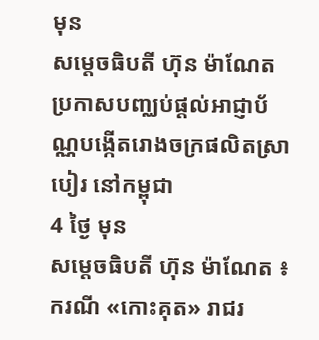មុន
សម្ដេចធិបតី ហ៊ុន ម៉ាណែត ប្រកាសបញ្ឈប់ផ្ដល់អាជ្ញាប័ណ្ណបង្កើតរោងចក្រផលិតស្រាបៀរ នៅកម្ពុជា
4 ថ្ងៃ មុន
សម្ដេចធិបតី ហ៊ុន ម៉ាណែត ៖ ករណី «កោះគុត» រាជរ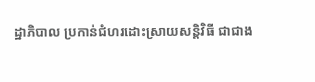ដ្ឋាភិបាល ប្រកាន់ជំហរដោះស្រាយសន្ដិវិធី ជាជាង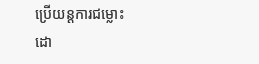ប្រើយន្តការជម្លោះដោ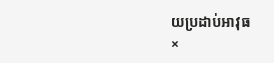យប្រដាប់អាវុធ
×